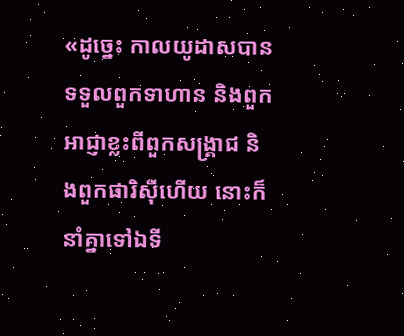«ដូច្នេះ កាលយូដាសបានទទួលពួកទាហាន និងពួកអាជ្ញាខ្លះពីពួកសង្គ្រាជ និងពួកផារិស៊ីហើយ នោះក៏នាំគ្នាទៅឯទី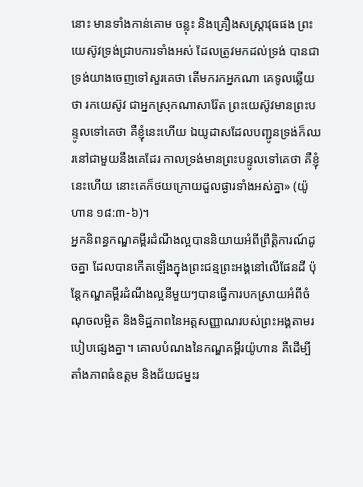នោះ មានទាំងកាន់គោម ចន្លុះ និងគ្រឿងសស្ត្រាវុធផង ព្រះយេស៊ូវទ្រង់ជ្រាបការទាំងអស់ ដែលត្រូវមកដល់ទ្រង់ បានជាទ្រង់យាងចេញទៅសួរគេថា តើមករកអ្នកណា គេទូលឆ្លើយថា រកយេស៊ូវ ជាអ្នកស្រុកណាសារ៉ែត ព្រះយេស៊ូវមានព្រះបន្ទូលទៅគេថា គឺខ្ញុំនេះហើយ ឯយូដាសដែលបញ្ជូនទ្រង់ក៏ឈរនៅជាមួយនឹងគេដែរ កាលទ្រង់មានព្រះបន្ទូលទៅគេថា គឺខ្ញុំនេះហើយ នោះគេក៏ថយក្រោយដួលផ្ងារទាំងអស់គ្នា» (យ៉ូហាន ១៨:៣-៦)។
អ្នកនិពន្ធកណ្ឌគម្ពីរដំណឹងល្អបាននិយាយអំពីព្រឹត្តិការណ៍ដូចគ្នា ដែលបានកើតឡើងក្នុងព្រះជន្មព្រះអង្គនៅលើផែនដី ប៉ុន្តែកណ្ឌគម្ពីរដំណឹងល្អនីមួយៗបានធ្វើការបកស្រាយអំពីចំណុចលម្អិត និងទិដ្ឋភាពនៃអត្តសញ្ញាណរបស់ព្រះអង្គតាមរបៀបផ្សេងគ្នា។ គោលបំណងនៃកណ្ឌគម្ពីរយ៉ូហាន គឺដើម្បីតាំងភាពធំឧត្តម និងជ័យជម្នះរ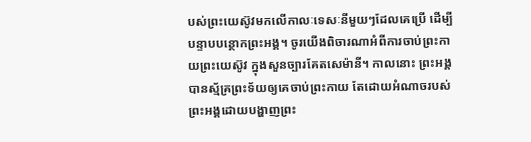បស់ព្រះយេស៊ូវមកលើកាលៈទេសៈនីមួយៗដែលគេប្រើ ដើម្បីបន្ទាបបន្ថោកព្រះអង្គ។ ចូរយើងពិចារណាអំពីការចាប់ព្រះកាយព្រះយេស៊ូវ ក្នុងសួនច្បារគែតសេម៉ានី។ កាលនោះ ព្រះអង្គបានស្ម័គ្រព្រះទ័យឲ្យគេចាប់ព្រះកាយ តែដោយអំណាចរបស់ព្រះអង្គដោយបង្ហាញព្រះ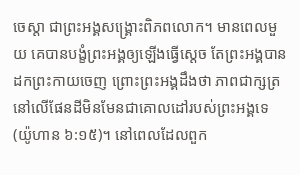ចេស្ដា ជាព្រះអង្គសង្គ្រោះពិភពលោក។ មានពេលមួយ គេបានបង្ខំព្រះអង្គឲ្យឡើងធ្វើស្ដេច តែព្រះអង្គបានដកព្រះកាយចេញ ព្រោះព្រះអង្គដឹងថា ភាពជាក្សត្រនៅលើផែនដីមិនមែនជាគោលដៅរបស់ព្រះអង្គទេ (យ៉ូហាន ៦:១៥)។ នៅពេលដែលពួក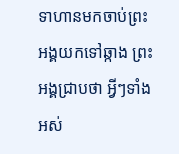ទាហានមកចាប់ព្រះអង្គយកទៅឆ្កាង ព្រះអង្គជ្រាបថា អ្វីៗទាំងអស់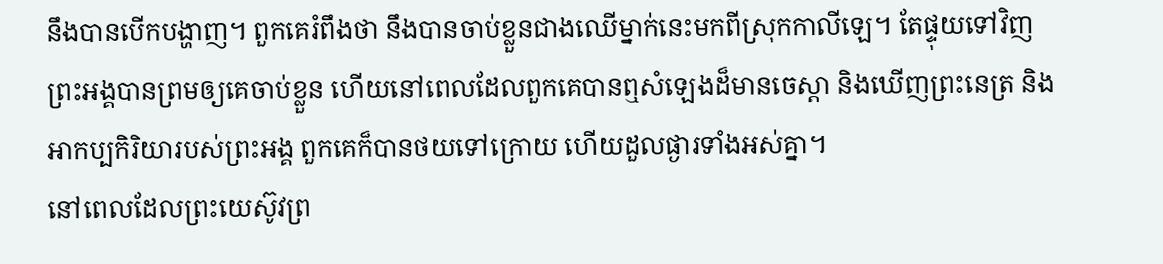នឹងបានបើកបង្ហាញ។ ពួកគេរំពឹងថា នឹងបានចាប់ខ្លួនជាងឈើម្នាក់នេះមកពីស្រុកកាលីឡេ។ តែផ្ទុយទៅវិញ ព្រះអង្គបានព្រមឲ្យគេចាប់ខ្លួន ហើយនៅពេលដែលពួកគេបានឮសំឡេងដ៏មានចេស្ដា និងឃើញព្រះនេត្រ និងអាកប្បកិរិយារបស់ព្រះអង្គ ពួកគេក៏បានថយទៅក្រោយ ហើយដួលផ្ងារទាំងអស់គ្នា។
នៅពេលដែលព្រះយេស៊ូវព្រ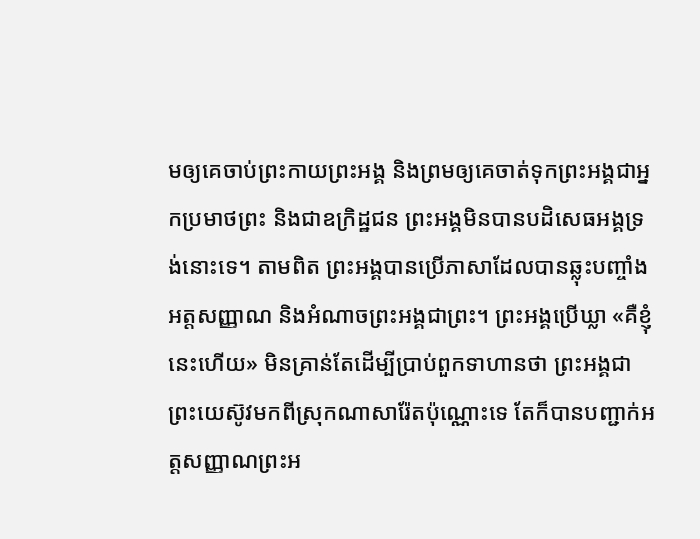មឲ្យគេចាប់ព្រះកាយព្រះអង្គ និងព្រមឲ្យគេចាត់ទុកព្រះអង្គជាអ្នកប្រមាថព្រះ និងជាឧក្រិដ្ឋជន ព្រះអង្គមិនបានបដិសេធអង្គទ្រង់នោះទេ។ តាមពិត ព្រះអង្គបានប្រើភាសាដែលបានឆ្លុះបញ្ចាំងអត្តសញ្ញាណ និងអំណាចព្រះអង្គជាព្រះ។ ព្រះអង្គប្រើឃ្លា «គឺខ្ញុំនេះហើយ» មិនគ្រាន់តែដើម្បីប្រាប់ពួកទាហានថា ព្រះអង្គជាព្រះយេស៊ូវមកពីស្រុកណាសារ៉ែតប៉ុណ្ណោះទេ តែក៏បានបញ្ជាក់អត្តសញ្ញាណព្រះអ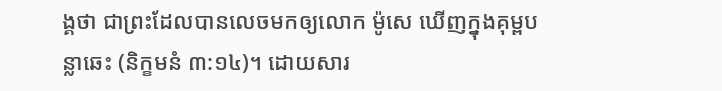ង្គថា ជាព្រះដែលបានលេចមកឲ្យលោក ម៉ូសេ ឃើញក្នុងគុម្ពបន្លាឆេះ (និក្ខមនំ ៣:១៤)។ ដោយសារ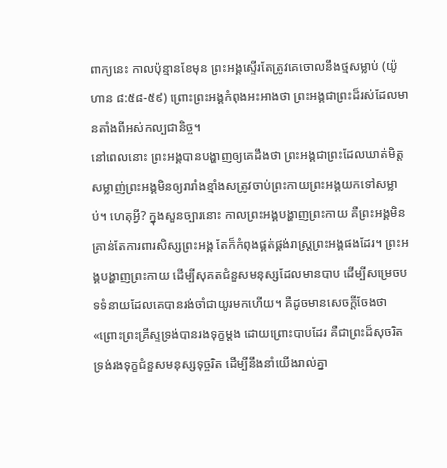ពាក្យនេះ កាលប៉ុន្មានខែមុន ព្រះអង្គស្ទើរតែត្រូវគេចោលនឹងថ្មសម្លាប់ (យ៉ូហាន ៨:៥៨-៥៩) ព្រោះព្រះអង្គកំពុងអះអាងថា ព្រះអង្គជាព្រះដ៏រស់ដែលមានតាំងពីអស់កល្បជានិច្ច។
នៅពេលនោះ ព្រះអង្គបានបង្ហាញឲ្យគេដឹងថា ព្រះអង្គជាព្រះដែលឃាត់មិត្តសម្លាញ់ព្រះអង្គមិនឲ្យរារាំងខ្មាំងសត្រូវចាប់ព្រះកាយព្រះអង្គយកទៅសម្លាប់។ ហេតុអ្វី? ក្នុងសួនច្បារនោះ កាលព្រះអង្គបង្ហាញព្រះកាយ គឺព្រះអង្គមិនគ្រាន់តែការពារសិស្សព្រះអង្គ តែក៏កំពុងផ្គត់ផ្គង់រាស្ត្រព្រះអង្គផងដែរ។ ព្រះអង្គបង្ហាញព្រះកាយ ដើម្បីសុគតជំនួសមនុស្សដែលមានបាប ដើម្បីសម្រេចបទទំនាយដែលគេបានរង់ចាំជាយូរមកហើយ។ គឺដូចមានសេចក្តីចែងថា «ព្រោះព្រះគ្រីស្ទទ្រង់បានរងទុក្ខម្តង ដោយព្រោះបាបដែរ គឺជាព្រះដ៏សុចរិត ទ្រង់រងទុក្ខជំនួសមនុស្សទុច្ចរិត ដើម្បីនឹងនាំយើងរាល់គ្នា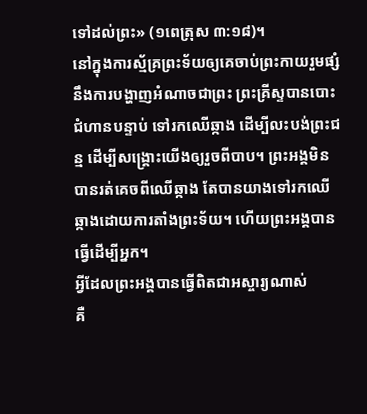ទៅដល់ព្រះ» (១ពេត្រុស ៣:១៨)។
នៅក្នុងការស្ម័គ្រព្រះទ័យឲ្យគេចាប់ព្រះកាយរួមផ្សំនឹងការបង្ហាញអំណាចជាព្រះ ព្រះគ្រីស្ទបានបោះជំហានបន្ទាប់ ទៅរកឈើឆ្កាង ដើម្បីលះបង់ព្រះជន្ម ដើម្បីសង្គ្រោះយើងឲ្យរួចពីបាប។ ព្រះអង្គមិនបានរត់គេចពីឈើឆ្កាង តែបានយាងទៅរកឈើឆ្កាងដោយការតាំងព្រះទ័យ។ ហើយព្រះអង្គបានធ្វើដើម្បីអ្នក។
អ្វីដែលព្រះអង្គបានធ្វើពិតជាអស្ចារ្យណាស់
គឺ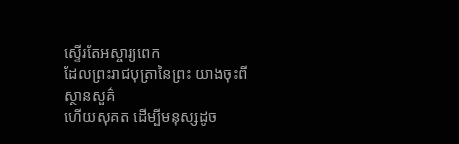ស្ទើរតែអស្ចារ្យពេក
ដែលព្រះរាជបុត្រានៃព្រះ យាងចុះពីស្ថានសួគ៌
ហើយសុគត ដើម្បីមនុស្សដូច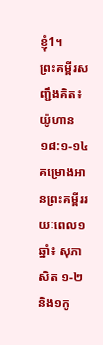ខ្ញុំ1។
ព្រះគម្ពីរសញ្ជឹងគិត៖ យ៉ូហាន ១៨:១-១៤
គម្រោងអានព្រះគម្ពីររយៈពេល១ឆ្នាំ៖ សុភាសិត ១-២ និង១កូ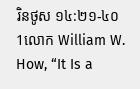រិនថូស ១៤:២១-៤០
1លោក William W. How, “It Is a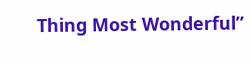Thing Most Wonderful”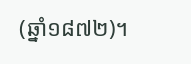(ឆ្នាំ១៨៧២)។